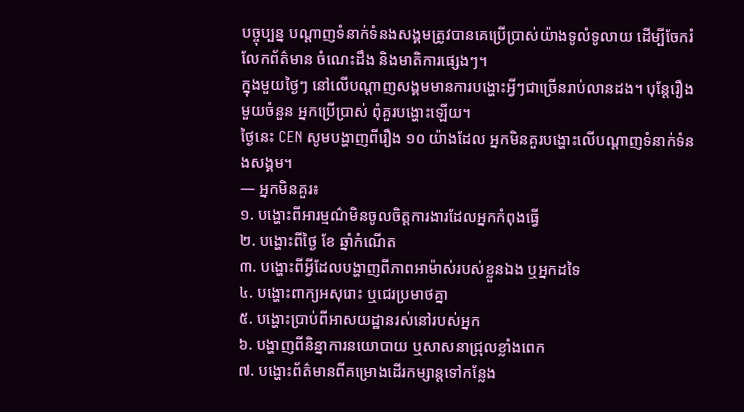បច្ចុប្បន្ន បណ្តាញទំនាក់ទំនងសង្គមត្រូវបានគេប្រើប្រាស់យ៉ាងទូលំទូលាយ ដើម្បីចែករំលែកព័ត៌មាន ចំណេះដឹង និងមាតិការផ្សេងៗ។
ក្នុងមួយថ្ងៃៗ នៅលើបណ្តាញសង្គមមានការបង្ហោះអ្វីៗជាច្រើនរាប់លានដង។ បុន្តែរឿងមួយចំនួន អ្នកប្រើប្រាស់ ពុំគួរបង្ហោះឡើយ។
ថ្ងៃនេះ CEN សូមបង្ហាញពីរឿង ១០ យ៉ាងដែល អ្នកមិនគួរបង្ហោះលើបណ្តាញទំនាក់ទំនងសង្គម។
— អ្នកមិនគួរ៖
១. បង្ហោះពីអារម្មណ៌មិនចូលចិត្តការងារដែលអ្នកកំពុងធ្វើ
២. បង្ហោះពីថ្ងៃ ខែ ឆ្នាំកំណើត
៣. បង្ហោះពីអ្វីដែលបង្ហាញពីភាពអាម៉ាស់របស់ខ្លួនឯង ឬអ្នកដទៃ
៤. បង្ហោះពាក្យអសុរោះ ឬជេរប្រមាថគ្នា
៥. បង្ហោះប្រាប់ពីអាសយដ្ឋានរស់នៅរបស់អ្នក
៦. បង្ហាញពីនិន្នាការនយោបាយ ឬសាសនាជ្រុលខ្លាំងពេក
៧. បង្ហោះព័ត៌មានពីគម្រោងដើរកម្សាន្តទៅកន្លែង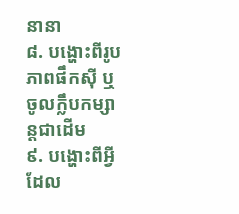នានា
៨. បង្ហោះពីរូបភាពផឹកស៊ី ឬចូលក្លឹបកម្សាន្តជាដើម
៩. បង្ហោះពីអ្វីដែល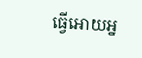ធ្វើអោយអ្ន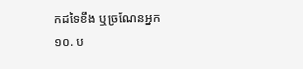កដទៃខឹង ឬច្រណែនអ្នក
១០. ប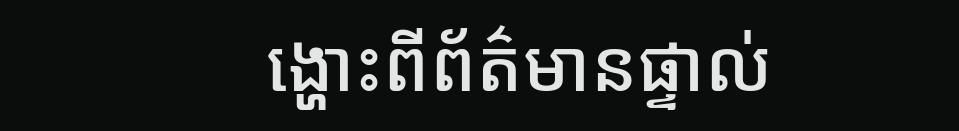ង្ហោះពីព័ត៌មានផ្ទាល់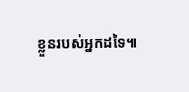ខ្លួនរបស់អ្នកដទៃ៕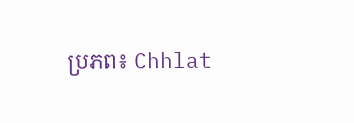ប្រភព៖ Chhlat